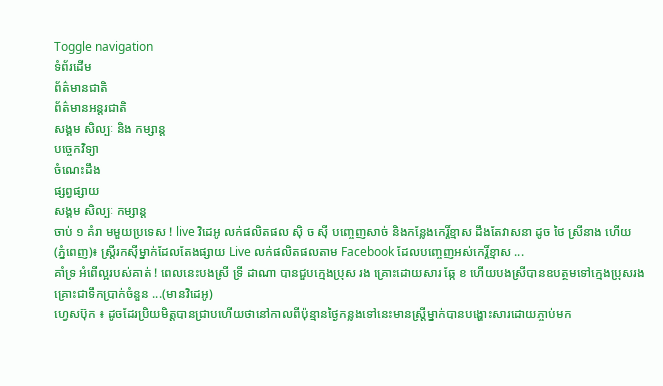Toggle navigation
ទំព័រដើម
ព័ត៌មានជាតិ
ព័ត៌មានអន្តរជាតិ
សង្គម សិល្បៈ និង កម្សាន្ដ
បច្ចេកវិទ្យា
ចំណេះដឹង
ផ្សព្វផ្សាយ
សង្គម សិល្បៈ កម្សាន្ដ
ចាប់ ១ គំរា មមួយប្រទេស ! live វិដេអូ លក់ផលិតផល សុិ ច សុី បញ្ចេញសាច់ និងកន្លែងកេរ្តិ៍ខ្មាស ដឹងតែវាសនា ដូច ថៃ ស្រីនាង ហើយ
(ភ្នំពេញ)៖ ស្ត្រីរកស៊ីម្នាក់ដែលតែងផ្សាយ Live លក់ផលិតផលតាម Facebook ដែលបញ្ចេញអស់កេរ្តិ៍ខ្មាស ...
គាំទ្រ អំពើល្អរបស់គាត់ ! ពេលនេះបងស្រី ទ្រី ដាណា បានជួបក្មេងប្រុស រង គ្រោះដោយសារ ឆ្កែ ខ ហើយបងស្រីបានឧបត្ថមទៅក្មេងប្រុសរងគ្រោះជាទឹកប្រាក់ចំនួន ...(មានវិដេអូ)
ហ្វេសប៊ុក ៖ ដូចដែរប្រិយមិត្តបានជ្រាបហើយថានៅកាលពីប៉ុន្មានថ្ងៃកន្លងទៅនេះមានស្ត្រីម្នាក់បានបង្ហោះសារដោយភ្ចាប់មក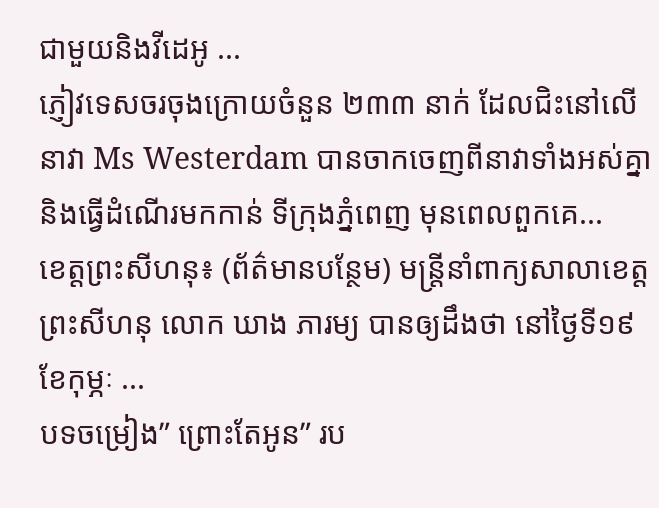ជាមួយនិងវីដេអូ ...
ភ្ញៀវទេសចរចុងក្រោយចំនួន ២៣៣ នាក់ ដែលជិះនៅលើនាវា Ms Westerdam បានចាកចេញពីនាវាទាំងអស់គ្នា និងធ្វើដំណើរមកកាន់ ទីក្រុងភ្នំពេញ មុនពេលពួកគេ...
ខេត្តព្រះសីហនុ៖ (ព័ត៌មានបន្ថែម) មន្ត្រីនាំពាក្យសាលាខេត្តព្រះសីហនុ លោក ឃាង ភារម្យ បានឲ្យដឹងថា នៅថ្ងៃទី១៩ ខែកុម្ភៈ ...
បទចម្រៀង” ព្រោះតែអូន” រប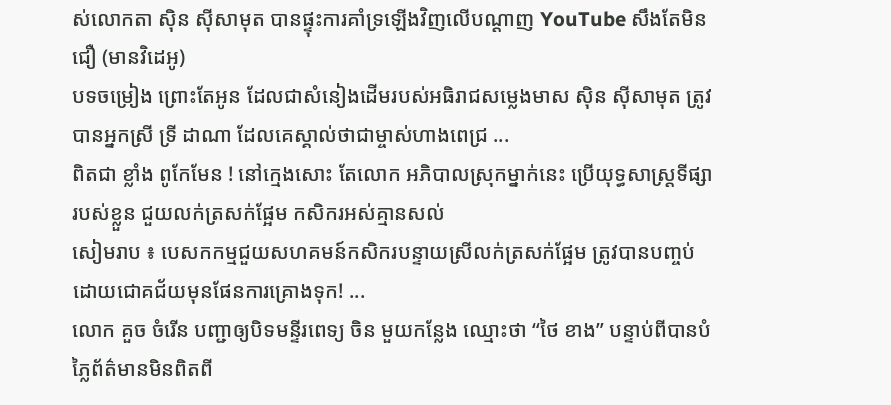ស់លោកតា សុិន ស៊ីសាមុត បានផ្ទុះការគាំទ្រឡើងវិញលើបណ្ដាញ YouTube សឹងតែមិនជឿ (មានវិដេអូ)
បទចម្រៀង ព្រោះតែអូន ដែលជាសំនៀងដើមរបស់អធិរាជសម្លេងមាស សុិន ស៊ីសាមុត ត្រូវបានអ្នកស្រី ទ្រី ដាណា ដែលគេស្គាល់ថាជាម្ចាស់ហាងពេជ្រ ...
ពិតជា ខ្លាំង ពូកែមែន ! នៅក្មេងសោះ តែលោក អភិបាលស្រុកម្នាក់នេះ ប្រើយុទ្ធសាស្រ្តទីផ្សារបស់ខ្លួន ជួយលក់ត្រសក់ផ្អែម កសិករអស់គ្មានសល់
សៀមរាប ៖ បេសកកម្មជួយសហគមន៍កសិករបន្ទាយស្រីលក់ត្រសក់ផ្អែម ត្រូវបានបញ្ចប់ដោយជោគជ័យមុនផែនការគ្រោងទុក! ...
លោក គួច ចំរើន បញ្ជាឲ្យបិទមន្ទីរពេទ្យ ចិន មួយកន្លែង ឈ្មោះថា “ថៃ ខាង” បន្ទាប់ពីបានបំភ្លៃព័ត៌មានមិនពិតពី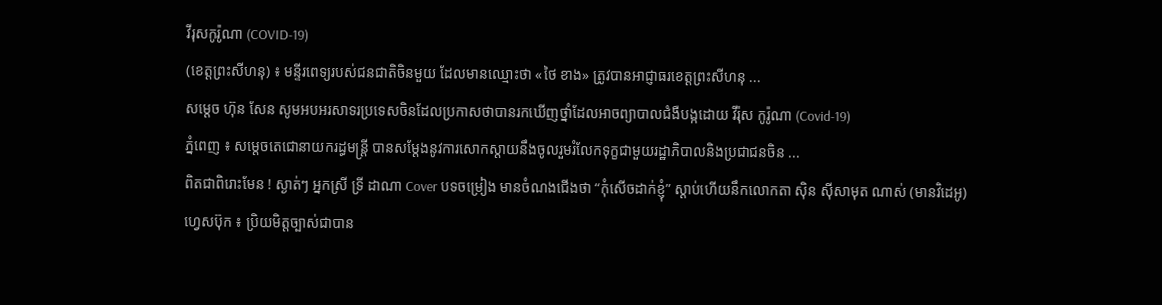វីរុសកូរ៉ូណា (COVID-19)
(ខេត្តព្រះសីហនុ) ៖ មន្ទីរពេទ្យរបស់ជនជាតិចិនមួយ ដែលមានឈ្មោះថា «ថៃ ខាង» ត្រូវបានអាជ្ញាធរខេត្តព្រះសីហនុ ...
សម្តេច ហ៊ុន សែន សូមអបអរសាទរប្រទេសចិនដែលប្រកាសថាបានរកឃើញថ្នាំដែលអាចព្យាបាលជំងឺបង្កដោយ វីរ៉ុស កូរ៉ូណា (Covid-19)
ភ្នំពេញ ៖ សម្តេចតេជោនាយករដ្ធមន្រ្តី បានសម្តែងនូវការសោកស្តាយនឹងចូលរួមរំលែកទុក្ខជាមួយរដ្ឋាភិបាលនិងប្រជាជនចិន ...
ពិតជាពិរោះមែន ! ស្ងាត់ៗ អ្នកស្រី ទ្រី ដាណា Cover បទចម្រៀង មានចំណងជើងថា “កុំសេីចដាក់ខ្ញុំ” ស្តាប់ហើយនឹកលោកតា ស៊ិន ស៊ីសាមុត ណាស់ (មានវិដេអូ)
ហ្វេសប៊ុក ៖ ប្រិយមិត្តច្បាស់ជាបាន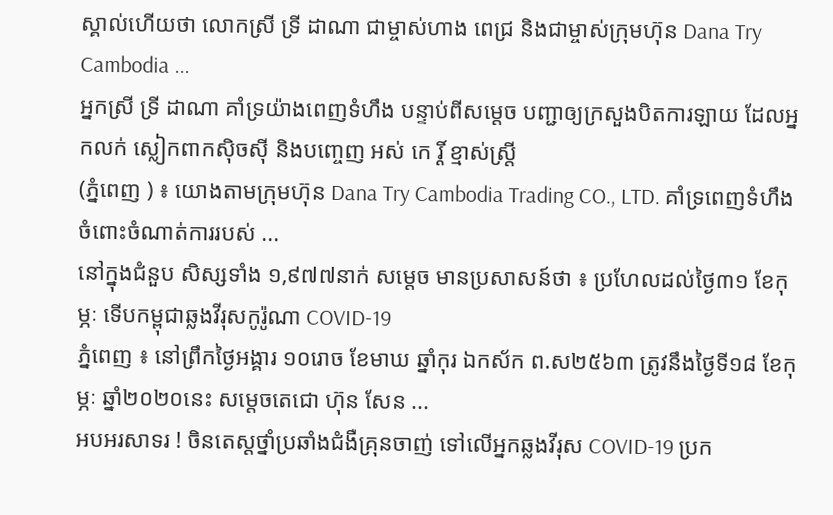ស្គាល់ហើយថា លោកស្រី ទ្រី ដាណា ជាម្ចាស់ហាង ពេជ្រ និងជាម្ចាស់ក្រុមហ៊ុន Dana Try Cambodia ...
អ្នកស្រី ទ្រី ដាណា គាំទ្រយ៉ាងពេញទំហឹង បន្ទាប់ពីសម្តេច បញ្ជាឲ្យក្រសួងបិតការឡាយ ដែលអ្នកលក់ ស្លៀកពាកស៊ិចស៊ី និងបញ្ចេញ អស់ កេ រ្តិ៍ ខ្មាស់ស្ត្រី
(ភ្នំពេញ ) ៖ យោងតាមក្រុមហ៊ុន Dana Try Cambodia Trading CO., LTD. គាំទ្រពេញទំហឹងចំពោះចំណាត់ការរបស់ ...
នៅក្នុងជំនួប សិស្សទាំង ១,៩៧៧នាក់ សម្តេច មានប្រសាសន៍ថា ៖ ប្រហែលដល់ថ្ងៃ៣១ ខែកុម្ភៈ ទើបកម្ពុជាឆ្លងវីរុសកូរ៉ូណា COVID-19
ភ្នំពេញ ៖ នៅព្រឹកថ្ងៃអង្គារ ១០រោច ខែមាឃ ឆ្នាំកុរ ឯកស័ក ព.ស២៥៦៣ ត្រូវនឹងថ្ងៃទី១៨ ខែកុម្ភៈ ឆ្នាំ២០២០នេះ សម្តេចតេជោ ហ៊ុន សែន ...
អបអរសាទរ ! ចិនតេស្តថ្នាំប្រឆាំងជំងឺគ្រុនចាញ់ ទៅលើអ្នកឆ្លងវីរុស COVID-19 ប្រក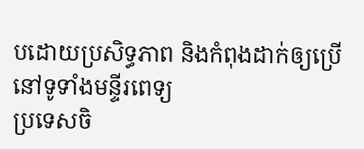បដោយប្រសិទ្ធភាព និងកំពុងដាក់ឲ្យប្រើនៅទូទាំងមន្ទីរពេទ្យ
ប្រទេសចិ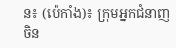ន៖ (ប៉េកាំង)៖ ក្រុមអ្នកជំនាញចិន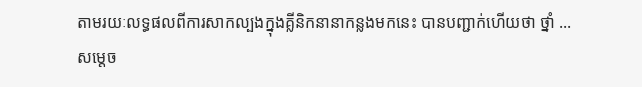តាមរយៈលទ្ធផលពីការសាកល្បងក្នុងគ្លីនិកនានាកន្លងមកនេះ បានបញ្ជាក់ហើយថា ថ្នាំ ...
សម្តេច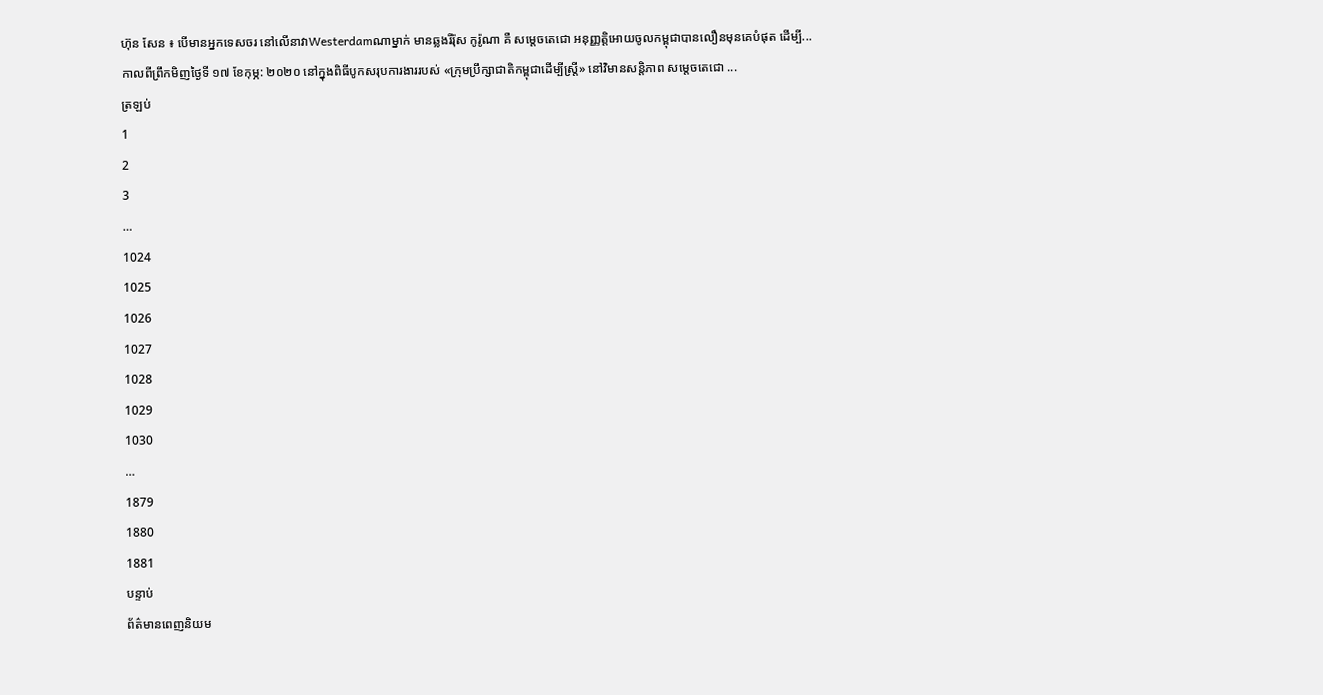ហ៊ុន សែន ៖ បើមានអ្នកទេសចរ នៅលើនាវាWesterdamណាម្នាក់ មានឆ្លងរីរ៉ុស កូរ៉ូណា គឺ សម្តេចតេជោ អនុញ្ញត្តិអោយចូលកម្ពុជាបានលឿនមុនគេបំផុត ដើម្បី...
កាលពីព្រឹកមិញថ្ងៃទី ១៧ ខែកុម្ភ: ២០២០ នៅក្នុងពិធីបូកសរុបការងាររបស់ «ក្រុមប្រឹក្សាជាតិកម្ពុជាដើម្បីស្ត្រី» នៅវិមានសន្តិភាព សម្តេចតេជោ ...
ត្រឡប់
1
2
3
…
1024
1025
1026
1027
1028
1029
1030
…
1879
1880
1881
បន្ទាប់
ព័ត៌មានពេញនិយម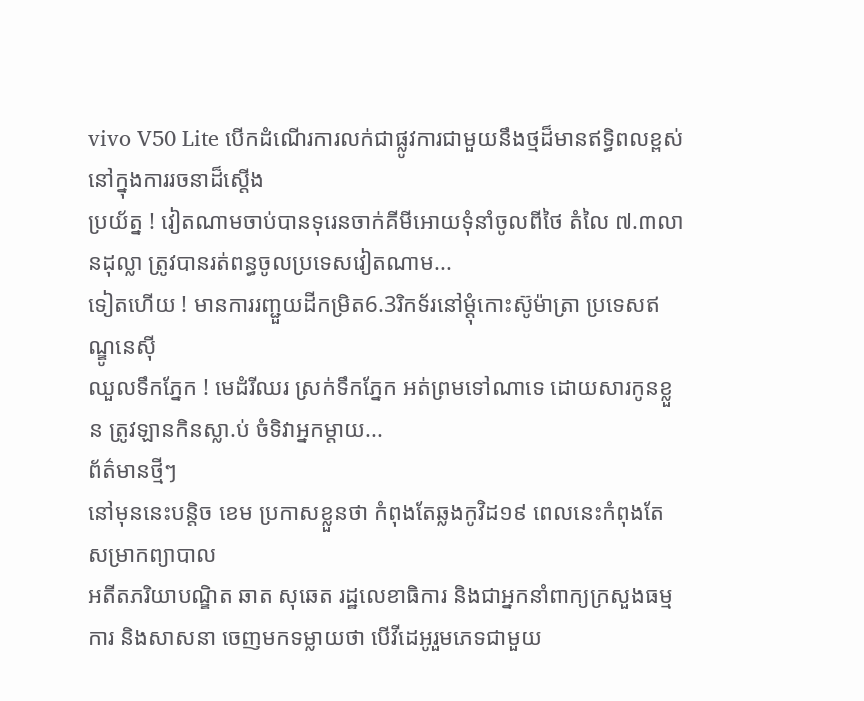vivo V50 Lite បើកដំណើរការលក់ជាផ្លូវការជាមួយនឹងថ្មដ៏មានឥទ្ធិពលខ្ពស់នៅក្នុងការរចនាដ៏ស្តើង
ប្រយ័ត្ន ! វៀតណាមចាប់បានទុរេនចាក់គីមីអោយទុំនាំចូលពីថៃ តំលៃ ៧.៣លានដុល្លា ត្រូវបានរត់ពន្ធចូលប្រទេសវៀតណាម...
ទៀតហើយ ! មានការរញ្ជួយដីកម្រិត6.3រិកទ័រនៅម្តុំកោះស៊ូម៉ាត្រា ប្រទេសឥណ្ឌូនេសុី
ឈួលទឹកភ្នែក ! មេដំរីឈរ ស្រក់ទឹកភ្នែក អត់ព្រមទៅណាទេ ដោយសារកូនខ្លួន ត្រូវឡានកិនស្លា.ប់ ចំទិវាអ្នកម្តាយ...
ព័ត៌មានថ្មីៗ
នៅមុននេះបន្តិច ខេម ប្រកាសខ្លួនថា កំពុងតែឆ្លងកូវិដ១៩ ពេលនេះកំពុងតែសម្រាកព្យាបាល
អតីតភរិយាបណ្ឌិត ឆាត សុឆេត រដ្ឋលេខាធិការ និងជាអ្នកនាំពាក្យក្រសួងធម្មការ និងសាសនា ចេញមកទម្លាយថា បើវីដេអូរួមភេទជាមួយ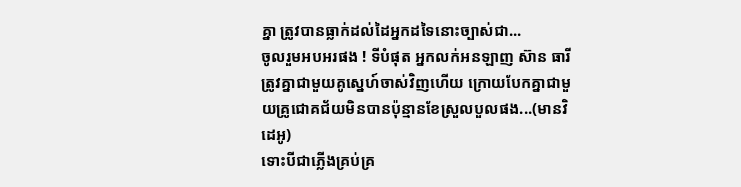គ្នា ត្រូវបានធ្លាក់ដល់ដៃអ្នកដទៃនោះច្បាស់ជា...
ចូលរួមអបអរផង ! ទីបំផុត អ្នកលក់អនឡាញ ស៊ាន ធារី ត្រូវគ្នាជាមួយគូស្នេហ៍ចាស់វិញហើយ ក្រោយបែកគ្នាជាមួយគ្រូជោគជ័យមិនបានប៉ុន្មានខែស្រួលបួលផង...(មានវិដេអូ)
ទោះបីជាភ្លើងគ្រប់គ្រ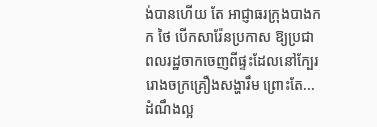ង់បានហើយ តែ អាជ្ញាធរក្រុងបាងកក ថៃ បើកសារ៉ែនប្រកាស ឱ្យប្រជាពលរដ្ឋចាកចេញពីផ្ទះដែលនៅក្បែររោងចក្រគ្រឿងសង្ហារឹម ព្រោះតែ...
ដំណឹងល្អ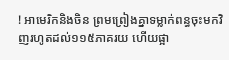! អាមេរិកនិងចិន ព្រមព្រៀងគ្នាទម្លាក់ពន្ធចុះមកវិញរហូតដល់១១៥ភាគរយ ហើយផ្អា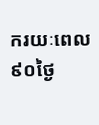ករយៈពេល៩០ថ្ងៃ